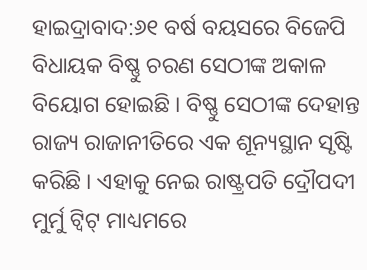ହାଇଦ୍ରାବାଦ:୬୧ ବର୍ଷ ବୟସରେ ବିଜେପି ବିଧାୟକ ବିଷ୍ଣୁ ଚରଣ ସେଠୀଙ୍କ ଅକାଳ ବିୟୋଗ ହୋଇଛି । ବିଷ୍ଣୁ ସେଠୀଙ୍କ ଦେହାନ୍ତ ରାଜ୍ୟ ରାଜାନୀତିରେ ଏକ ଶୂନ୍ୟସ୍ଥାନ ସୃଷ୍ଟି କରିଛି । ଏହାକୁ ନେଇ ରାଷ୍ଟ୍ରପତି ଦ୍ରୌପଦୀ ମୁର୍ମୁ ଟ୍ବିଟ୍ ମାଧ୍ୟମରେ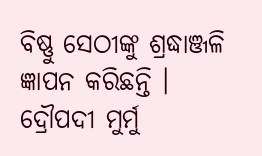ବିଷ୍ଣୁ ସେଠୀଙ୍କୁ ଶ୍ରଦ୍ଧାଞ୍ଜଳି ଜ୍ଞାପନ କରିଛନ୍ତି ।
ଦ୍ରୌପଦୀ ମୁର୍ମୁ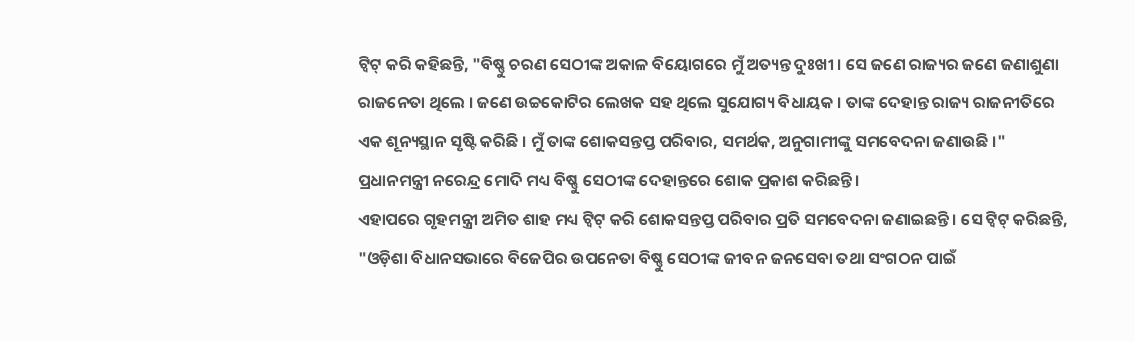ଟ୍ବିଟ୍ କରି କହିଛନ୍ତି, "ବିଷ୍ଣୁ ଚରଣ ସେଠୀଙ୍କ ଅକାଳ ବିୟୋଗରେ ମୁଁ ଅତ୍ୟନ୍ତ ଦୁଃଖୀ । ସେ ଜଣେ ରାଜ୍ୟର ଜଣେ ଜଣାଶୁଣା ରାଜନେତା ଥିଲେ । ଜଣେ ଉଚ୍ଚକୋଟିର ଲେଖକ ସହ ଥିଲେ ସୁଯୋଗ୍ୟ ବିଧାୟକ । ତାଙ୍କ ଦେହାନ୍ତ ରାଜ୍ୟ ରାଜନୀତିରେ ଏକ ଶୂନ୍ୟସ୍ଥାନ ସୃଷ୍ଟି କରିଛି । ମୁଁ ତାଙ୍କ ଶୋକସନ୍ତପ୍ତ ପରିବାର, ସମର୍ଥକ, ଅନୁଗାମୀଙ୍କୁ ସମବେଦନା ଜଣାଉଛି ।"
ପ୍ରଧାନମନ୍ତ୍ରୀ ନରେନ୍ଦ୍ର ମୋଦି ମଧ୍ୟ ବିଷ୍ଣୁ ସେଠୀଙ୍କ ଦେହାନ୍ତରେ ଶୋକ ପ୍ରକାଶ କରିଛନ୍ତି ।
ଏହାପରେ ଗୃହମନ୍ତ୍ରୀ ଅମିତ ଶାହ ମଧ୍ୟ ଟ୍ବିଟ୍ କରି ଶୋକସନ୍ତପ୍ତ ପରିବାର ପ୍ରତି ସମବେଦନା ଜଣାଇଛନ୍ତି । ସେ ଟ୍ବିଟ୍ କରିଛନ୍ତି, "ଓଡ଼ିଶା ବିଧାନସଭାରେ ବିଜେପିର ଉପନେତା ବିଷ୍ଣୁ ସେଠୀଙ୍କ ଜୀବନ ଜନସେବା ତଥା ସଂଗଠନ ପାଇଁ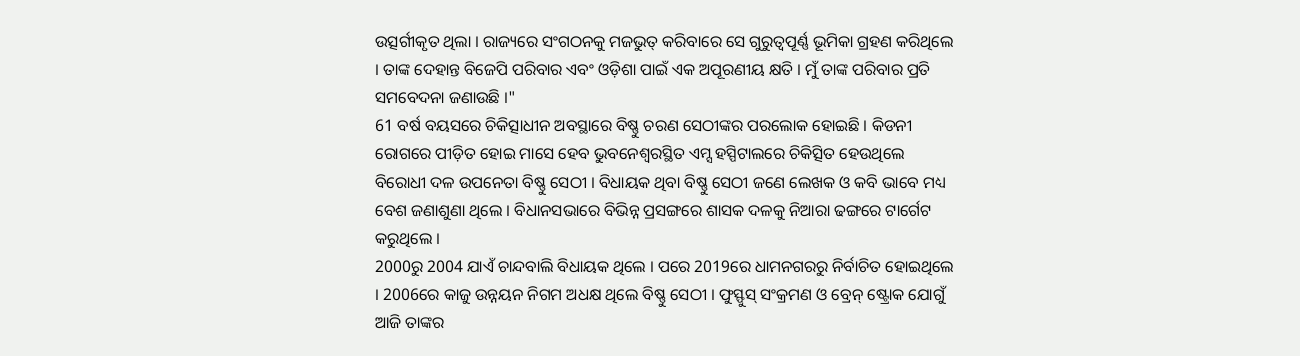ଉତ୍ସର୍ଗୀକୃତ ଥିଲା । ରାଜ୍ୟରେ ସଂଗଠନକୁ ମଜଭୁତ୍ କରିବାରେ ସେ ଗୁରୁତ୍ବପୂର୍ଣ୍ଣ ଭୂମିକା ଗ୍ରହଣ କରିଥିଲେ । ତାଙ୍କ ଦେହାନ୍ତ ବିଜେପି ପରିବାର ଏବଂ ଓଡ଼ିଶା ପାଇଁ ଏକ ଅପୂରଣୀୟ କ୍ଷତି । ମୁଁ ତାଙ୍କ ପରିବାର ପ୍ରତି ସମବେଦନା ଜଣାଉଛି ।"
61 ବର୍ଷ ବୟସରେ ଚିକିତ୍ସାଧୀନ ଅବସ୍ଥାରେ ବିଷ୍ଣୁ ଚରଣ ସେଠୀଙ୍କର ପରଲୋକ ହୋଇଛି । କିଡନୀ ରୋଗରେ ପୀଡ଼ିତ ହୋଇ ମାସେ ହେବ ଭୁବନେଶ୍ବରସ୍ଥିତ ଏମ୍ସ ହସ୍ପିଟାଲରେ ଚିକିତ୍ସିତ ହେଉଥିଲେ ବିରୋଧୀ ଦଳ ଉପନେତା ବିଷ୍ଣୁ ସେଠୀ । ବିଧାୟକ ଥିବା ବିଷ୍ଣୁ ସେଠୀ ଜଣେ ଲେଖକ ଓ କବି ଭାବେ ମଧ୍ୟ ବେଶ ଜଣାଶୁଣା ଥିଲେ । ବିଧାନସଭାରେ ବିଭିନ୍ନ ପ୍ରସଙ୍ଗରେ ଶାସକ ଦଳକୁ ନିଆରା ଢଙ୍ଗରେ ଟାର୍ଗେଟ କରୁଥିଲେ ।
2000ରୁ 2004 ଯାଏଁ ଚାନ୍ଦବାଲି ବିଧାୟକ ଥିଲେ । ପରେ 2019ରେ ଧାମନଗରରୁ ନିର୍ବାଚିତ ହୋଇଥିଲେ । 2006ରେ କାଜୁ ଉନ୍ନୟନ ନିଗମ ଅଧକ୍ଷ ଥିଲେ ବିଷ୍ଣୁ ସେଠୀ । ଫୁସ୍ଫୁସ୍ ସଂକ୍ରମଣ ଓ ବ୍ରେନ୍ ଷ୍ଟ୍ରୋକ ଯୋଗୁଁ ଆଜି ତାଙ୍କର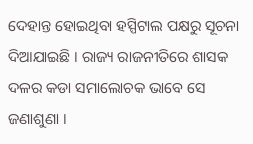ଦେହାନ୍ତ ହୋଇଥିବା ହସ୍ପିଟାଲ ପକ୍ଷରୁ ସୂଚନା ଦିଆଯାଇଛି । ରାଜ୍ୟ ରାଜନୀତିରେ ଶାସକ ଦଳର କଡା ସମାଲୋଚକ ଭାବେ ସେ ଜଣାଶୁଣା ।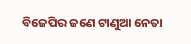ବିଜେପିର ଜଣେ ଟାଣୁଆ ନେତା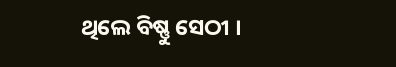ଥିଲେ ବିଷ୍ଣୁ ସେଠୀ ।